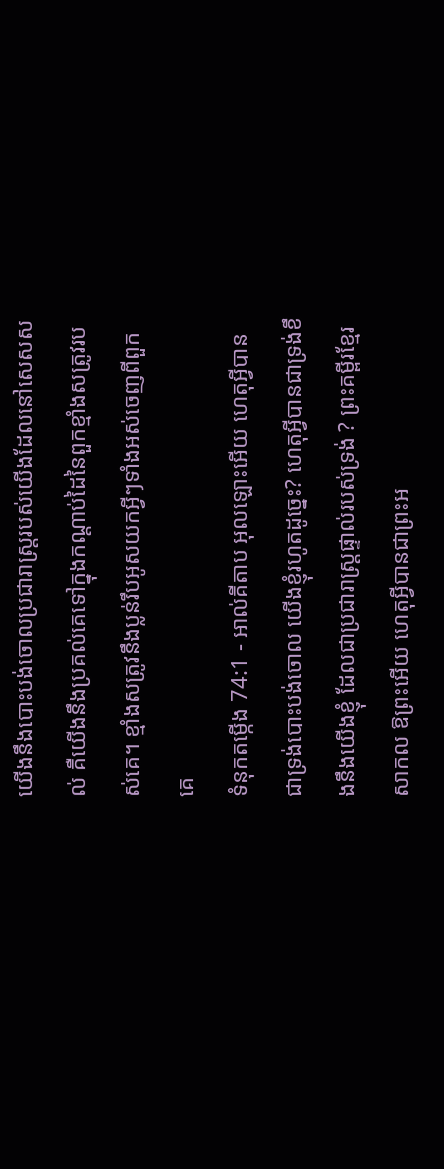យើងនឹងបោះបង់ចោលប្រជារាស្ត្ររបស់យើងដែលនៅសេសសល់ គឺយើងនឹងប្រគល់គេទៅក្នុងកណ្តាប់ដៃនៃពួកខ្មាំងសត្រូវរបស់គេ។ ខ្មាំងសត្រូវនឹងប្លន់រឹបអូសយកអ្វីៗទាំងអស់ចេញពីពួកគេ
ទំនុកតម្កើង 74:1 - អាល់គីតាប អុលឡោះអើយ ហេតុអ្វីបានជាទ្រង់បោះបង់ចោល យើងខ្ញុំរហូតដូច្នេះ? ហេតុអ្វីបានជាទ្រង់ខឹងនឹងយើងខ្ញុំ ដែលជាប្រជារាស្ដ្រផ្ទាល់របស់ទ្រង់ ? ព្រះគម្ពីរខ្មែរសាកល ឱព្រះអើយ ហេតុអ្វីបានជាព្រះអ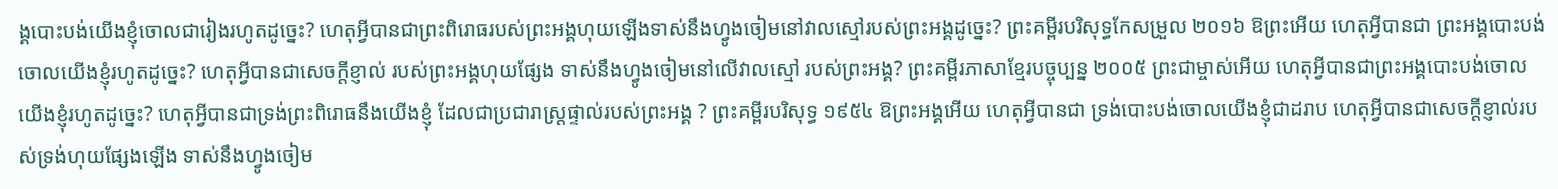ង្គបោះបង់យើងខ្ញុំចោលជារៀងរហូតដូច្នេះ? ហេតុអ្វីបានជាព្រះពិរោធរបស់ព្រះអង្គហុយឡើងទាស់នឹងហ្វូងចៀមនៅវាលស្មៅរបស់ព្រះអង្គដូច្នេះ? ព្រះគម្ពីរបរិសុទ្ធកែសម្រួល ២០១៦ ឱព្រះអើយ ហេតុអ្វីបានជា ព្រះអង្គបោះបង់ចោលយើងខ្ញុំរហូតដូច្នេះ? ហេតុអ្វីបានជាសេចក្ដីខ្ញាល់ របស់ព្រះអង្គហុយផ្សែង ទាស់នឹងហ្វូងចៀមនៅលើវាលស្មៅ របស់ព្រះអង្គ? ព្រះគម្ពីរភាសាខ្មែរបច្ចុប្បន្ន ២០០៥ ព្រះជាម្ចាស់អើយ ហេតុអ្វីបានជាព្រះអង្គបោះបង់ចោល យើងខ្ញុំរហូតដូច្នេះ? ហេតុអ្វីបានជាទ្រង់ព្រះពិរោធនឹងយើងខ្ញុំ ដែលជាប្រជារាស្ដ្រផ្ទាល់របស់ព្រះអង្គ ? ព្រះគម្ពីរបរិសុទ្ធ ១៩៥៤ ឱព្រះអង្គអើយ ហេតុអ្វីបានជា ទ្រង់បោះបង់ចោលយើងខ្ញុំជាដរាប ហេតុអ្វីបានជាសេចក្ដីខ្ញាល់របស់ទ្រង់ហុយផ្សែងឡើង ទាស់នឹងហ្វូងចៀម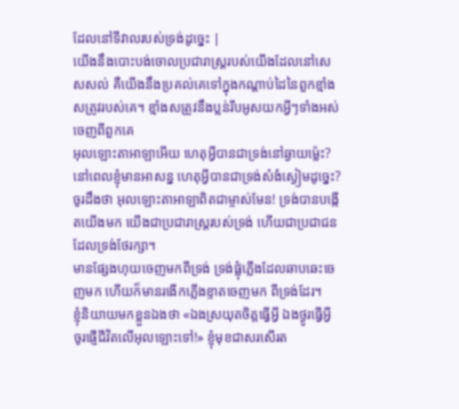ដែលនៅទីវាលរបស់ទ្រង់ដូច្នេះ |
យើងនឹងបោះបង់ចោលប្រជារាស្ត្ររបស់យើងដែលនៅសេសសល់ គឺយើងនឹងប្រគល់គេទៅក្នុងកណ្តាប់ដៃនៃពួកខ្មាំងសត្រូវរបស់គេ។ ខ្មាំងសត្រូវនឹងប្លន់រឹបអូសយកអ្វីៗទាំងអស់ចេញពីពួកគេ
អុលឡោះតាអាឡាអើយ ហេតុអ្វីបានជាទ្រង់នៅឆ្ងាយម៉្លេះ? នៅពេលខ្ញុំមានអាសន្ន ហេតុអ្វីបានជាទ្រង់សំងំស្ងៀមដូច្នេះ?
ចូរដឹងថា អុលឡោះតាអាឡាពិតជាម្ចាស់មែន! ទ្រង់បានបង្កើតយើងមក យើងជាប្រជារាស្ដ្ររបស់ទ្រង់ ហើយជាប្រជាជនដែលទ្រង់ថែរក្សា។
មានផ្សែងហុយចេញមកពីទ្រង់ ទ្រង់ផ្លុំភ្លើងដែលឆាបឆេះចេញមក ហើយក៏មានរងើកភ្លើងខ្ទាតចេញមក ពីទ្រង់ដែរ។
ខ្ញុំនិយាយមកខ្លួនឯងថា «ឯងស្រយុតចិត្តធ្វើអ្វី ឯងថ្ងូរធ្វើអ្វី ចូរផ្ញើជីវិតលើអុលឡោះទៅ!» ខ្ញុំមុខជាសរសើរត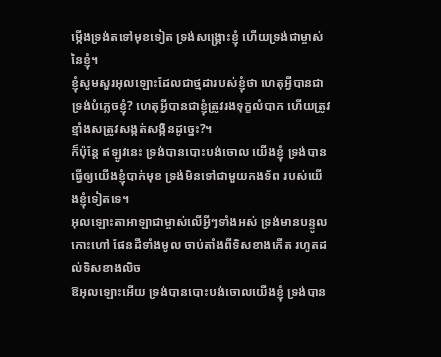ម្កើងទ្រង់តទៅមុខទៀត ទ្រង់សង្គ្រោះខ្ញុំ ហើយទ្រង់ជាម្ចាស់នៃខ្ញុំ។
ខ្ញុំសូមសួរអុលឡោះដែលជាថ្មដារបស់ខ្ញុំថា ហេតុអ្វីបានជាទ្រង់បំភ្លេចខ្ញុំ? ហេតុអ្វីបានជាខ្ញុំត្រូវរងទុក្ខលំបាក ហើយត្រូវខ្មាំងសត្រូវសង្កត់សង្កិនដូច្នេះ?។
ក៏ប៉ុន្តែ ឥឡូវនេះ ទ្រង់បានបោះបង់ចោល យើងខ្ញុំ ទ្រង់បានធ្វើឲ្យយើងខ្ញុំបាក់មុខ ទ្រង់មិនទៅជាមួយកងទ័ព របស់យើងខ្ញុំទៀតទេ។
អុលឡោះតាអាឡាជាម្ចាស់លើអ្វីៗទាំងអស់ ទ្រង់មានបន្ទូលកោះហៅ ផែនដីទាំងមូល ចាប់តាំងពីទិសខាងកើត រហូតដល់ទិសខាងលិច
ឱអុលឡោះអើយ ទ្រង់បានបោះបង់ចោលយើងខ្ញុំ ទ្រង់បាន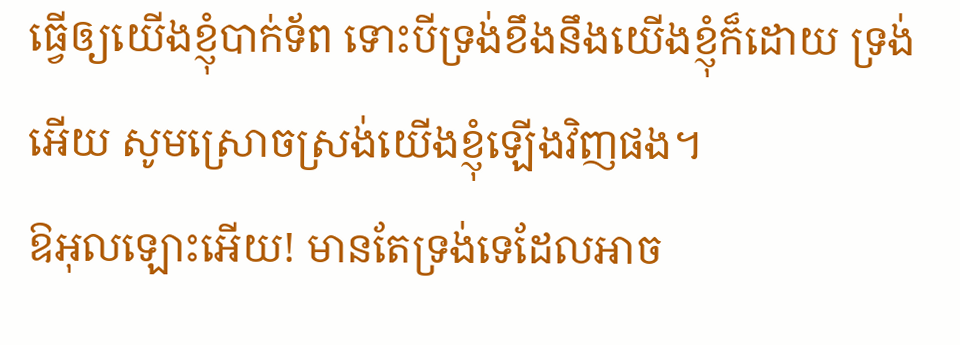ធ្វើឲ្យយើងខ្ញុំបាក់ទ័ព ទោះបីទ្រង់ខឹងនឹងយើងខ្ញុំក៏ដោយ ទ្រង់អើយ សូមស្រោចស្រង់យើងខ្ញុំឡើងវិញផង។
ឱអុលឡោះអើយ! មានតែទ្រង់ទេដែលអាច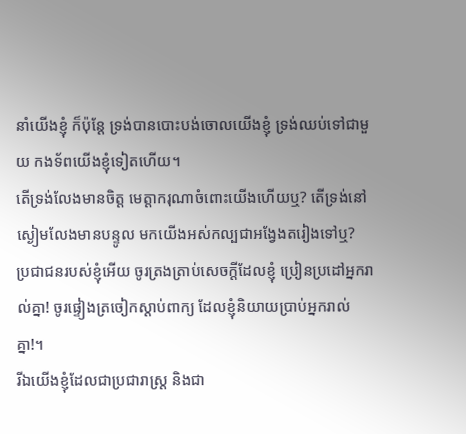នាំយើងខ្ញុំ ក៏ប៉ុន្តែ ទ្រង់បានបោះបង់ចោលយើងខ្ញុំ ទ្រង់ឈប់ទៅជាមួយ កងទ័ពយើងខ្ញុំទៀតហើយ។
តើទ្រង់លែងមានចិត្ត មេត្តាករុណាចំពោះយើងហើយឬ? តើទ្រង់នៅស្ងៀមលែងមានបន្ទូល មកយើងអស់កល្បជាអង្វែងតរៀងទៅឬ?
ប្រជាជនរបស់ខ្ញុំអើយ ចូរត្រងត្រាប់សេចក្ដីដែលខ្ញុំ ប្រៀនប្រដៅអ្នករាល់គ្នា! ចូរផ្ទៀងត្រចៀកស្ដាប់ពាក្យ ដែលខ្ញុំនិយាយប្រាប់អ្នករាល់គ្នា!។
រីឯយើងខ្ញុំដែលជាប្រជារាស្ត្រ និងជា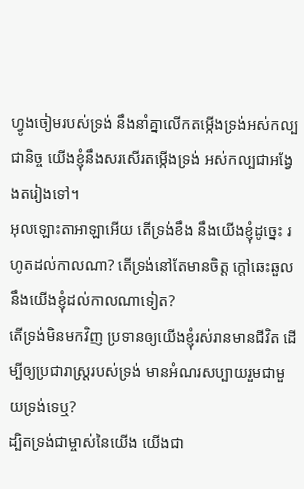ហ្វូងចៀមរបស់ទ្រង់ នឹងនាំគ្នាលើកតម្កើងទ្រង់អស់កល្បជានិច្ច យើងខ្ញុំនឹងសរសើរតម្កើងទ្រង់ អស់កល្បជាអង្វែងតរៀងទៅ។
អុលឡោះតាអាឡាអើយ តើទ្រង់ខឹង នឹងយើងខ្ញុំដូច្នេះ រហូតដល់កាលណា? តើទ្រង់នៅតែមានចិត្ត ក្ដៅឆេះឆួលនឹងយើងខ្ញុំដល់កាលណាទៀត?
តើទ្រង់មិនមកវិញ ប្រទានឲ្យយើងខ្ញុំរស់រានមានជីវិត ដើម្បីឲ្យប្រជារាស្ត្ររបស់ទ្រង់ មានអំណរសប្បាយរួមជាមួយទ្រង់ទេឬ?
ដ្បិតទ្រង់ជាម្ចាស់នៃយើង យើងជា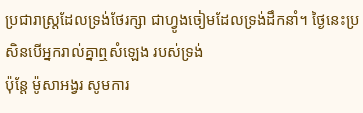ប្រជារាស្ត្រដែលទ្រង់ថែរក្សា ជាហ្វូងចៀមដែលទ្រង់ដឹកនាំ។ ថ្ងៃនេះប្រសិនបើអ្នករាល់គ្នាឮសំឡេង របស់ទ្រង់
ប៉ុន្តែ ម៉ូសាអង្វរ សូមការ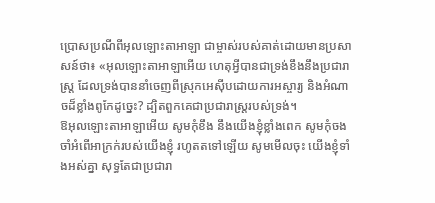ប្រោសប្រណីពីអុលឡោះតាអាឡា ជាម្ចាស់របស់គាត់ដោយមានប្រសាសន៍ថា៖ «អុលឡោះតាអាឡាអើយ ហេតុអ្វីបានជាទ្រង់ខឹងនឹងប្រជារាស្ត្រ ដែលទ្រង់បាននាំចេញពីស្រុកអេស៊ីបដោយការអស្ចារ្យ និងអំណាចដ៏ខ្លាំងពូកែដូច្នេះ? ដ្បិតពួកគេជាប្រជារាស្ត្ររបស់ទ្រង់។
ឱអុលឡោះតាអាឡាអើយ សូមកុំខឹង នឹងយើងខ្ញុំខ្លាំងពេក សូមកុំចងចាំអំពើអាក្រក់របស់យើងខ្ញុំ រហូតតទៅឡើយ សូមមើលចុះ យើងខ្ញុំទាំងអស់គ្នា សុទ្ធតែជាប្រជារា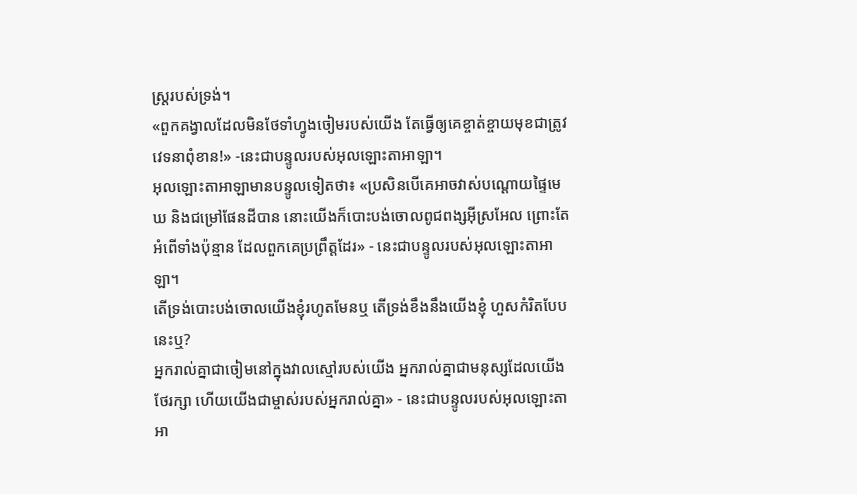ស្ត្ររបស់ទ្រង់។
«ពួកគង្វាលដែលមិនថែទាំហ្វូងចៀមរបស់យើង តែធ្វើឲ្យគេខ្ចាត់ខ្ចាយមុខជាត្រូវវេទនាពុំខាន!» -នេះជាបន្ទូលរបស់អុលឡោះតាអាឡា។
អុលឡោះតាអាឡាមានបន្ទូលទៀតថា៖ «ប្រសិនបើគេអាចវាស់បណ្ដោយផ្ទៃមេឃ និងជម្រៅផែនដីបាន នោះយើងក៏បោះបង់ចោលពូជពង្សអ៊ីស្រអែល ព្រោះតែអំពើទាំងប៉ុន្មាន ដែលពួកគេប្រព្រឹត្តដែរ» - នេះជាបន្ទូលរបស់អុលឡោះតាអាឡា។
តើទ្រង់បោះបង់ចោលយើងខ្ញុំរហូតមែនឬ តើទ្រង់ខឹងនឹងយើងខ្ញុំ ហួសកំរិតបែបនេះឬ?
អ្នករាល់គ្នាជាចៀមនៅក្នុងវាលស្មៅរបស់យើង អ្នករាល់គ្នាជាមនុស្សដែលយើងថែរក្សា ហើយយើងជាម្ចាស់របស់អ្នករាល់គ្នា» - នេះជាបន្ទូលរបស់អុលឡោះតាអា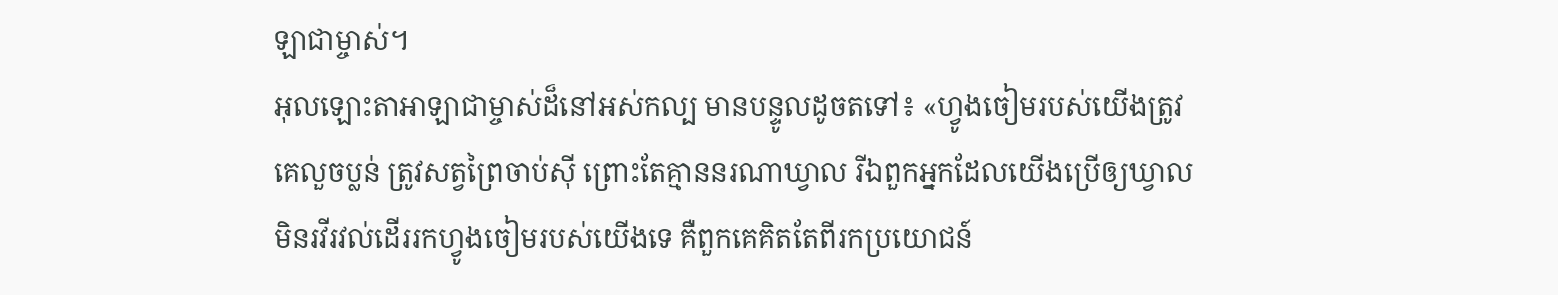ឡាជាម្ចាស់។
អុលឡោះតាអាឡាជាម្ចាស់ដ៏នៅអស់កល្ប មានបន្ទូលដូចតទៅ៖ «ហ្វូងចៀមរបស់យើងត្រូវគេលួចប្លន់ ត្រូវសត្វព្រៃចាប់ស៊ី ព្រោះតែគ្មាននរណាឃ្វាល រីឯពួកអ្នកដែលយើងប្រើឲ្យឃ្វាល មិនរវីរវល់ដើររកហ្វូងចៀមរបស់យើងទេ គឺពួកគេគិតតែពីរកប្រយោជន៍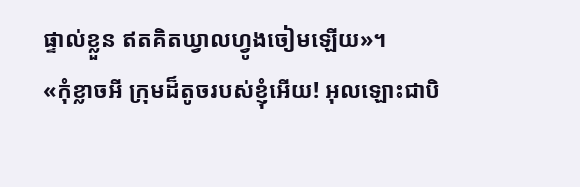ផ្ទាល់ខ្លួន ឥតគិតឃ្វាលហ្វូងចៀមឡើយ»។
«កុំខ្លាចអី ក្រុមដ៏តូចរបស់ខ្ញុំអើយ! អុលឡោះជាបិ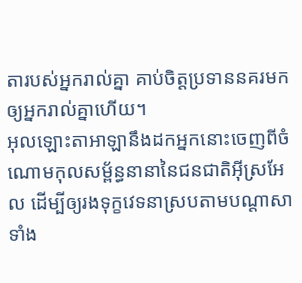តារបស់អ្នករាល់គ្នា គាប់ចិត្តប្រទាននគរមកឲ្យអ្នករាល់គ្នាហើយ។
អុលឡោះតាអាឡានឹងដកអ្នកនោះចេញពីចំណោមកុលសម្ព័ន្ធនានានៃជនជាតិអ៊ីស្រអែល ដើម្បីឲ្យរងទុក្ខវេទនាស្របតាមបណ្តាសាទាំង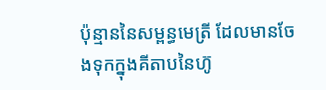ប៉ុន្មាននៃសម្ពន្ធមេត្រី ដែលមានចែងទុកក្នុងគីតាបនៃហ៊ូ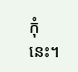កុំនេះ។